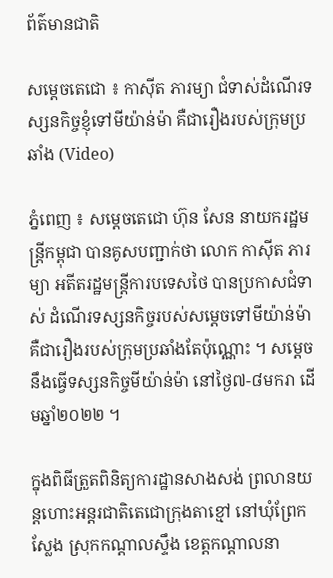ព័ត៌មានជាតិ

សម្តេចតេជោ ៖ កាស៊ីត ភារម្យា ជំទាស់ដំណើរទស្សនកិច្ចខ្ញុំទៅមីយ៉ាន់ម៉ា គឺជារឿងរបស់ក្រុមប្រឆាំង (Video)

ភ្នំពេញ ៖ សម្តេចតេជោ ហ៊ុន សែន នាយករដ្ឋមន្ត្រីកម្ពុជា បានគូសបញ្ជាក់ថា លោក កាស៊ីត ភារម្យា អតីតរដ្ឋមន្ត្រីការបទេសថៃ បានប្រកាសជំទាស់ ដំណើរទស្សនកិច្ចរបស់សម្តេចទៅមីយ៉ាន់ម៉ា គឺជារឿងរបស់ក្រុមប្រឆាំងតែប៉ុណ្ណោះ ។ សម្តេច នឹងធ្វើទស្សនកិច្ចមីយ៉ាន់ម៉ា នៅថ្ងៃ៧-៨មករា ដើមឆ្នាំ២០២២ ។

ក្នុងពិធីត្រួតពិនិត្យការដ្ឋានសាងសង់ ព្រលានយន្តហោះអន្តរជាតិតេជោក្រុងតាខ្មៅ នៅឃុំព្រែកស្លែង ស្រុកកណ្តាលស្ទឹង ខេត្តកណ្តាលនា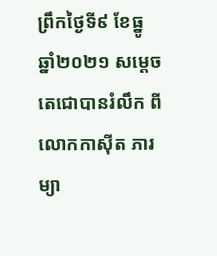ព្រឹកថ្ងៃទី៩ ខែធ្នូ ឆ្នាំ២០២១ សម្តេចតេជោបានរំលឹក ពីលោកកាស៊ីត ភារម្យា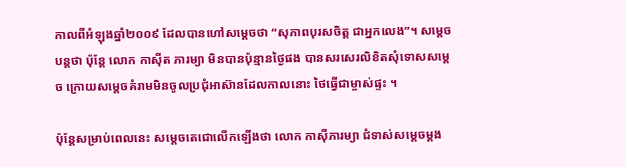កាលពីអំឡុងឆ្នាំ២០០៩ ដែលបានហៅសម្តេចថា “សុភាពបុរសចិត្ត ជាអ្នកលេង”។ សម្តេចបន្តថា ប៉ុន្តែ លោក កាស៊ីត ភារម្យា មិនបានប៉ុន្មានថ្ងៃផង បានសរសេរលិខិតសុំទោសសម្តេច ក្រោយសម្តេចគំរាមមិនចូលប្រជុំអាស៊ានដែលកាលនោះ ថៃធ្វើជាម្ចាស់ផ្ទះ ។

ប៉ុន្តែសម្រាប់ពេលនេះ សម្តេចតេជោលើកឡើងថា លោក កាស៊ីភារម្យា ជំទាស់សម្តេចម្តង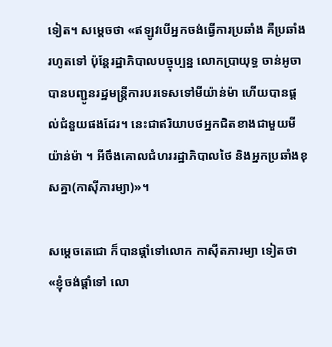ទៀត។ សម្តេចថា «ឥឡូវបើអ្នកចង់ធ្វើការប្រឆាំង គឺប្រឆាំងរហូតទៅ ប៉ុន្តែរដ្ឋាភិបាលបច្ចុប្បន្ន លោកប្រាយុទ្ធ ចាន់អូចា បានបញ្ជូនរដ្ឋមន្ត្រីការបរទេសទៅមីយ៉ាន់ម៉ា ហើយបានផ្តល់ជំនួយផងដែរ។ នេះជាឥរិយាបថអ្នកជិតខាងជាមួយមីយ៉ាន់ម៉ា ។ អីចឹងគោលជំហររដ្ឋាភិបាលថៃ និងអ្នកប្រឆាំងខុសគ្នា(កាស៊ីភារម្យា)»។

សម្តេចតេជោ ក៏បានផ្តាំទៅលោក កាស៊ីតភារម្យា ទៀតថា «ខ្ញុំចង់ផ្តាំទៅ លោ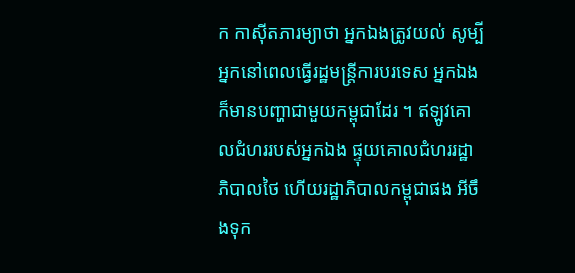ក កាស៊ីតភារម្យាថា អ្នកឯងត្រូវយល់ សូម្បីអ្នកនៅពេលធ្វើរដ្ឋមន្ត្រីការបរទេស អ្នកឯងក៏មានបញ្ហាជាមួយកម្ពុជាដែរ ។ ឥឡូវគោលជំហររបស់អ្នកឯង ផ្ទុយគោលជំហររដ្ឋាភិបាលថៃ ហើយរដ្ឋាភិបាលកម្ពុជាផង អីចឹងទុក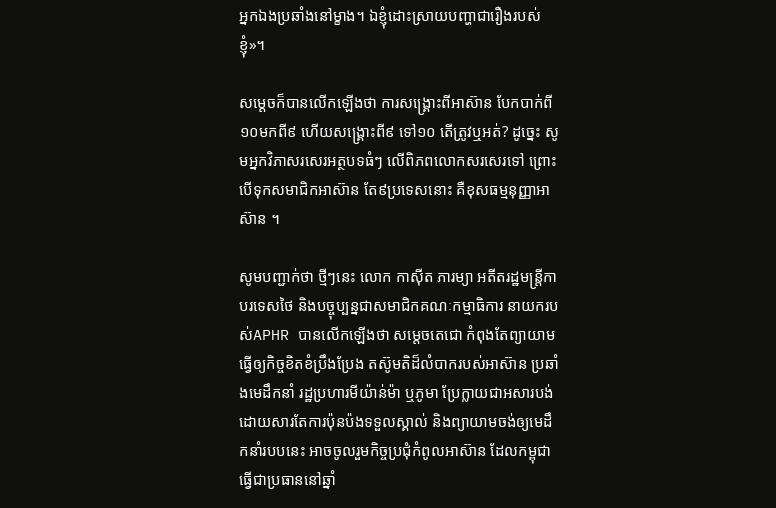អ្នកឯងប្រឆាំងនៅម្ខាង។ ឯខ្ញុំដោះស្រាយបញ្ហាជារឿងរបស់ខ្ញុំ»។

សម្តេចក៏បានលើកឡើងថា ការសង្គ្រោះពីអាស៊ាន បែកបាក់ពី១០មកពី៩ ហើយសង្គ្រោះពី៩ ទៅ១០ តើត្រូវឬអត់? ដូច្នេះ សូមអ្នកវិភាសរសេរអត្ថបទធំៗ លើពិភពលោកសរសេរទៅ ព្រោះបើទុកសមាជិកអាស៊ាន តែ៩ប្រទេសនោះ គឺខុសធម្មនុញ្ញាអាស៊ាន ។

សូមបញ្ជាក់ថា ថ្មីៗនេះ លោក កាស៊ីត ភារម្យា អតីតរដ្ឋមន្រ្តីកាបរទេសថៃ និងបច្ចុប្បន្នជាសមាជិកគណៈកម្មាធិការ នាយករបស់APHR បានលើកឡើងថា សម្ដេចតេជោ កំពុងតែព្យាយាមធ្វើឲ្យកិច្ចខិតខំប្រឹងប្រែង តស៊ូមតិដ៏លំបាករបស់អាស៊ាន ប្រឆាំងមេដឹកនាំ រដ្ឋប្រហារមីយ៉ាន់ម៉ា ឬភូមា ប្រែក្លាយជាអសារបង់ ដោយសារតែការប៉ុនប៉ងទទួលស្គាល់ និងព្យាយាមចង់ឲ្យមេដឹកនាំរបបនេះ អាចចូលរួមកិច្ចប្រជុំកំពូលអាស៊ាន ដែលកម្ពុជាធ្វើជាប្រធាននៅឆ្នាំ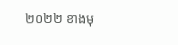២០២២ ខាងមុ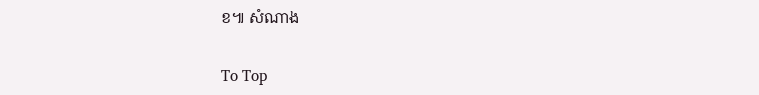ខ៕ សំណាង

To Top